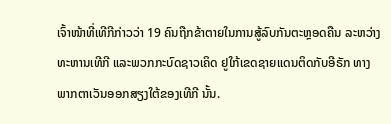ເຈົ້າໜ້າທີ່ເທີກີກ່າວວ່າ 19 ຄົນຖືກຂ້າຕາຍໃນການສູ້ລົບກັນຕະຫຼອດຄືນ ລະຫວ່າງທະຫານເທີກີ ແລະພວກກະບົດຊາວເຄິດ ຢູໃກ້ເຂດຊາຍແດນຕິດກັບອີຣັກ ທາງພາກຕາເວັນອອກສຽງໃຕ້ຂອງເທີກີ ນັ້ນ.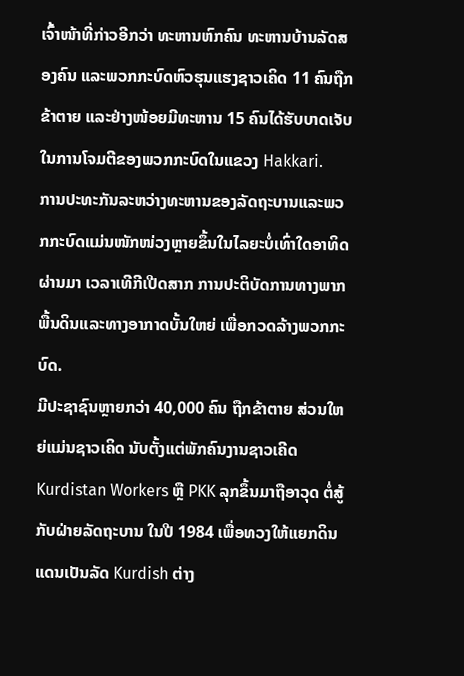ເຈົ້າໜ້າທີ່ກ່າວອີກວ່າ ທະຫານຫົກຄົນ ທະຫານບ້ານລັດສອງຄົນ ແລະພວກກະບົດຫົວຮຸນແຮງຊາວເຄິດ 11 ຄົນຖືກຂ້າຕາຍ ແລະຢ່າງໜ້ອຍມີທະຫານ 15 ຄົນໄດ້ຮັບບາດເຈັບໃນການໂຈມຕີຂອງພວກກະບົດໃນແຂວງ Hakkari.
ການປະທະກັນລະຫວ່າງທະຫານຂອງລັດຖະບານແລະພວກກະບົດແມ່ນໜັກໜ່ວງຫຼາຍຂຶ້ນໃນໄລຍະບໍ່ເທົ່າໃດອາທິດຜ່ານມາ ເວລາເທີກີເປີດສາກ ການປະຕິບັດການທາງພາກພື້ນດິນແລະທາງອາກາດບັ້ນໃຫຍ່ ເພື່ອກວດລ້າງພວກກະບົດ.
ມີປະຊາຊົນຫຼາຍກວ່າ 40,000 ຄົນ ຖືກຂ້າຕາຍ ສ່ວນໃຫຍ່ແມ່ນຊາວເຄິດ ນັບຕັ້ງແຕ່ພັກຄົນງານຊາວເຄີດ Kurdistan Workers ຫຼື PKK ລຸກຂຶ້ນມາຖືອາວຸດ ຕໍ່ສູ້ກັບຝ່າຍລັດຖະບານ ໃນປີ 1984 ເພື່ອທວງໃຫ້ແຍກດິນແດນເປັນລັດ Kurdish ຕ່າງ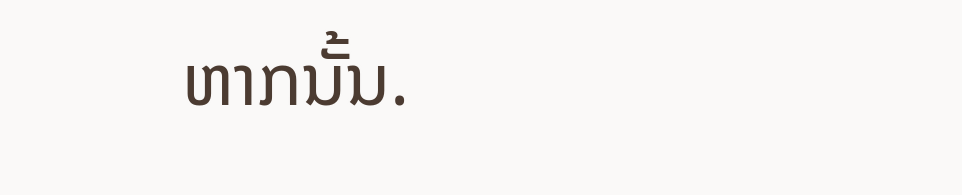ຫາກນັ້ນ.